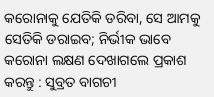କରୋନାକୁ ଯେତିକି ଡରିବା, ସେ ଆମକୁ ସେତିକି ଡରାଇବ; ନିର୍ଭୀକ ଭାବେ କରୋନା ଲକ୍ଷଣ ଦେଖାଗଲେ ପ୍ରକାଶ କରନ୍ତୁ : ସୁବ୍ରତ ବାଗଚୀ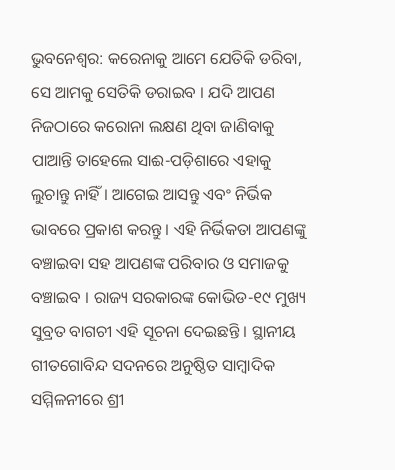ଭୁବନେଶ୍ୱର: କରେନାକୁ ଆମେ ଯେତିକି ଡରିବା, ସେ ଆମକୁ ସେତିକି ଡରାଇବ । ଯଦି ଆପଣ ନିଜଠାରେ କରୋନା ଲକ୍ଷଣ ଥିବା ଜାଣିବାକୁ ପାଆନ୍ତି ତାହେଲେ ସାଈ-ପଡ଼ିଶାରେ ଏହାକୁ ଲୁଚାନ୍ତୁ ନାହିଁ । ଆଗେଇ ଆସନ୍ତୁ ଏବଂ ନିର୍ଭିକ ଭାବରେ ପ୍ରକାଶ କରନ୍ତୁ । ଏହି ନିର୍ଭିକତା ଆପଣଙ୍କୁ ବଞ୍ଚାଇବା ସହ ଆପଣଙ୍କ ପରିବାର ଓ ସମାଜକୁ ବଞ୍ଚାଇବ । ରାଜ୍ୟ ସରକାରଙ୍କ କୋଭିଡ-୧୯ ମୁଖ୍ୟ ସୁବ୍ରତ ବାଗଚୀ ଏହି ସୂଚନା ଦେଇଛନ୍ତି । ସ୍ଥାନୀୟ ଗୀତଗୋବିନ୍ଦ ସଦନରେ ଅନୁଷ୍ଠିତ ସାମ୍ବାଦିକ ସମ୍ମିଳନୀରେ ଶ୍ରୀ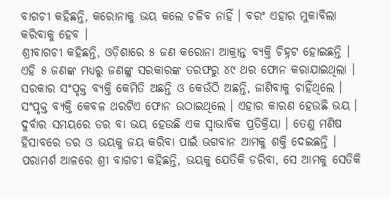ବାଗଚୀ କହିଛନ୍ତି, କରୋନାକୁ ଭୟ କଲେ ଚଳିବ ନାହିଁ । ବରଂ ଏହାର ମୁକାବିଲା କରିବାକୁ ହେବ ।
ଶ୍ରୀବାଗଚୀ କହିଛନ୍ତି, ଓଡ଼ିଶାରେ ୫ ଜଣ କରୋନା ଆକ୍ରାନ୍ତ ବ୍ୟକ୍ତି ଚିହ୍ନଟ ହୋଇଛନ୍ତି । ଏହି ୫ ଜଣଙ୍କ ମଧ୍ୟରୁ ଜଣଙ୍କୁ ସରକାରଙ୍କ ତରଫରୁ ୪୯ ଥର ଫୋନ କରାଯାଇଥିଲା । ସରକାର ସଂପୃକ୍ତ ବ୍ୟକ୍ତି କେମିତି ଅଛନ୍ତି ଓ କେଉଁଠି ଅଛନ୍ତି, ଜାଣିବାକୁ ଚାହିଁଥିଲେ । ସଂପୃକ୍ତ ବ୍ୟକ୍ତି କେବଳ ଥରଟିଏ ଫୋନ ଉଠାଇଥିଲେ । ଏହାର କାରଣ ହେଉଛି ଭୟ । ଦୁର୍ବାର ସମୟରେ ଡର ବା ଭୟ ହେଉଛି ଏକ ସ୍ୱାଭାବିକ ପ୍ରତିକ୍ରିୟା । ତେଣୁ ମଣିଷ ହିସାବରେ ଡର ଓ ଭୟକୁ ଜୟ କରିବା ପାଇଁ ଭଗବାନ ଆମକୁ ଶକ୍ତି ଦେଇଛନ୍ତି ।
ପରାମର୍ଶ ଆଳରେ ଶ୍ରୀ ବାଗଚୀ କହିଛନ୍ତି, ଭୟକୁ ଯେତିକି ଡରିବା, ସେ ଆମକୁ ସେତିକି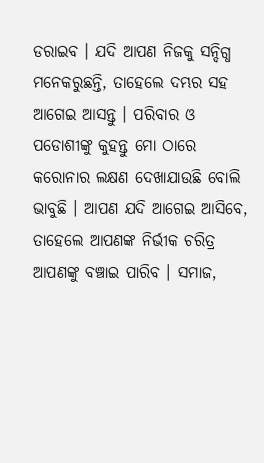ଡରାଇବ । ଯଦି ଆପଣ ନିଜକୁ ସନ୍ଦିଗ୍ଧ ମନେକରୁଛନ୍ତି, ତାହେଲେ ଦମ୍ଭର ସହ ଆଗେଇ ଆସନ୍ତୁ । ପରିବାର ଓ ପଡୋଶୀଙ୍କୁ କୁହନ୍ତୁ ମୋ ଠାରେ କରୋନାର ଲକ୍ଷଣ ଦେଖାଯାଉଛି ବୋଲି ଭାବୁଛି । ଆପଣ ଯଦି ଆଗେଇ ଆସିବେ, ତାହେଲେ ଆପଣଙ୍କ ନିର୍ଭୀକ ଚରିତ୍ର ଆପଣଙ୍କୁ ବଞ୍ଚାଇ ପାରିବ । ସମାଜ,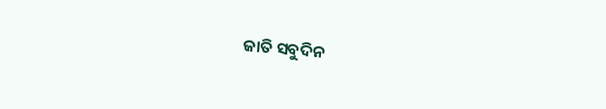ଜାତି ସବୁଦିନ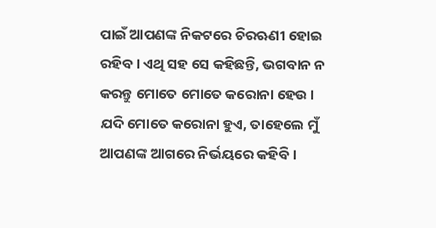ପାଇଁ ଆପଣଙ୍କ ନିକଟରେ ଚିରଋଣୀ ହୋଇ ରହିବ । ଏଥି ସହ ସେ କହିଛନ୍ତି, ଭଗବାନ ନ କରନ୍ତୁ ମୋତେ ମୋତେ କରୋନା ହେଉ । ଯଦି ମୋତେ କରୋନା ହୁଏ, ତାହେଲେ ମୁଁ ଆପଣଙ୍କ ଆଗରେ ନିର୍ଭୟରେ କହିବି ।